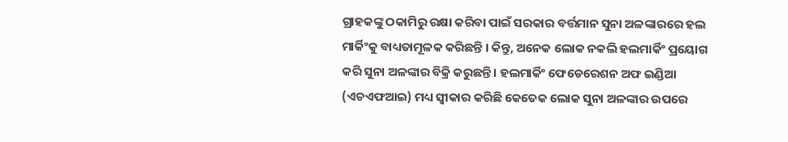ଗ୍ରାହକଙ୍କୁ ଠକାମିରୁ ରକ୍ଷା କରିବା ପାଇଁ ସରକାର ବର୍ତ୍ତମାନ ସୁନା ଅଳଙ୍କାରରେ ହଲ ମାର୍କିଂକୁ ବାଧ୍ୟତାମୂଳକ କରିଛନ୍ତି । କିନ୍ତୁ, ଅନେକ ଲୋକ ନକଲି ହଲମାର୍କିଂ ପ୍ରୟୋଗ କରି ସୁନା ଅଳଙ୍କାର ବିକ୍ରି କରୁଛନ୍ତି । ହଲମାର୍କିଂ ଫେଡେରେଶନ ଅଫ ଇଣ୍ଡିଆ (ଏଚଏଫଆଇ) ମଧ୍ୟ ସ୍ୱୀକାର କରିଛି କେତେକ ଲୋକ ସୁନା ଅଳଙ୍କାର ଉପରେ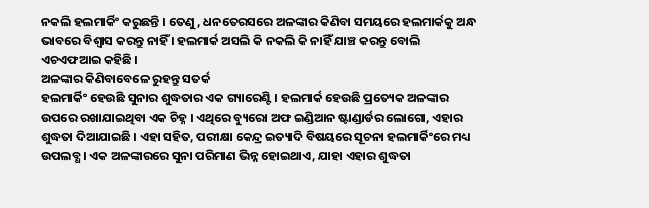ନକଲି ହଲମାର୍କିଂ କରୁଛନ୍ତି । ତେଣୁ, ଧନତେରସରେ ଅଳଙ୍କାର କିଣିବା ସମୟରେ ହଲମାର୍କକୁ ଅନ୍ଧ ଭାବରେ ବିଶ୍ୱାସ କରନ୍ତୁ ନାହିଁ । ହଲମାର୍କ ଅସଲି କି ନକଲି କି ନାହିଁ ଯାଞ୍ଚ କରନ୍ତୁ ବୋଲି ଏଚଏଫଆଇ କହିଛି ।
ଅଳଙ୍କାର କିଣିବାବେଳେ ରୁହନ୍ତୁ ସତର୍କ
ହଲମାର୍କିଂ ହେଉଛି ସୁନାର ଶୁଦ୍ଧତାର ଏକ ଗ୍ୟାରେଣ୍ଟି । ହଲମାର୍କ ହେଉଛି ପ୍ରତ୍ୟେକ ଅଳଙ୍କାର ଉପରେ ରଖାଯାଇଥିବା ଏକ ଚିହ୍ନ । ଏଥିରେ ବ୍ୟୁରୋ ଅଫ ଇଣ୍ଡିଆନ ଷ୍ଟାଣ୍ଡାର୍ଡର ଲୋଗୋ, ଏହାର ଶୁଦ୍ଧତା ଦିଆଯାଇଛି । ଏହା ସହିତ, ପରୀକ୍ଷା କେନ୍ଦ୍ର ଇତ୍ୟାଦି ବିଷୟରେ ସୂଚନା ହଲମାର୍କିଂରେ ମଧ୍ୟ ଉପଲବ୍ଧ । ଏକ ଅଳଙ୍କାରରେ ସୁନା ପରିମାଣ ଭିନ୍ନ ହୋଇଥାଏ, ଯାହା ଏହାର ଶୁଦ୍ଧତା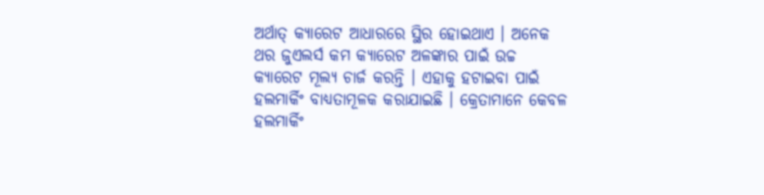ଅର୍ଥାତ୍ କ୍ୟାରେଟ ଆଧାରରେ ସ୍ଥିର ହୋଇଥାଏ । ଅନେକ ଥର ଜୁଏଲର୍ସ କମ କ୍ୟାରେଟ ଅଳଙ୍କାର ପାଇଁ ଉଚ୍ଚ କ୍ୟାରେଟ ମୂଲ୍ୟ ଚାର୍ଜ କରନ୍ତି । ଏହାକୁ ହଟାଇବା ପାଇଁ ହଲମାର୍କିଂ ବାଧ୍ୟତାମୂଳକ କରାଯାଇଛି । କ୍ରେତାମାନେ କେବଳ ହଲମାର୍କିଂ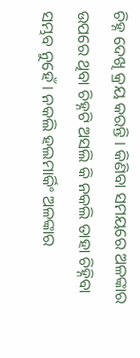ଚିହ୍ନ ଦେଖି କ୍ରୟ କରନ୍ତି । କିଣିବା ସମୟରେ ଅଳଙ୍କାର ଉପରେ ଥିବା ଚିହ୍ନଟି ଅସଲି କି ନକଲି ତାହା ଚିହ୍ନିବା ସମ୍ଭବ ନୁହେଁ । ନକଲି ହଲମାର୍କିଂ ଅଳଙ୍କାର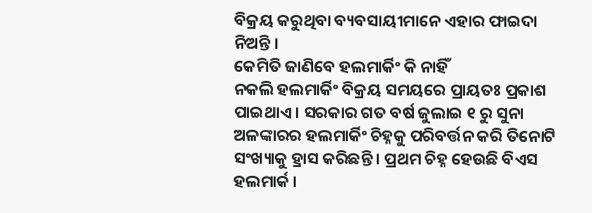ବିକ୍ରୟ କରୁଥିବା ବ୍ୟବସାୟୀମାନେ ଏହାର ଫାଇଦା ନିଅନ୍ତି ।
କେମିତି ଜାଣିବେ ହଲମାର୍କିଂ କି ନାହିଁ
ନକଲି ହଲମାର୍କିଂ ବିକ୍ରୟ ସମୟରେ ପ୍ରାୟତଃ ପ୍ରକାଶ ପାଇଥାଏ । ସରକାର ଗତ ବର୍ଷ ଜୁଲାଇ ୧ ରୁ ସୁନା ଅଳଙ୍କାରର ହଲମାର୍କିଂ ଚିହ୍ନକୁ ପରିବର୍ତ୍ତନ କରି ତିନୋଟି ସଂଖ୍ୟାକୁ ହ୍ରାସ କରିଛନ୍ତି । ପ୍ରଥମ ଚିହ୍ନ ହେଉଛି ବିଏସ ହଲମାର୍କ ।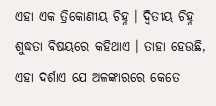ଏହା ଏକ ତ୍ରିକୋଣୀୟ ଚିହ୍ନ । ଦ୍ୱିତୀୟ ଚିହ୍ନ ଶୁଦ୍ଧତା ବିଷୟରେ କହିଥାଏ । ତାହା ହେଉଛି, ଏହା ଦର୍ଶାଏ ଯେ ଅଳଙ୍କାରରେ କେତେ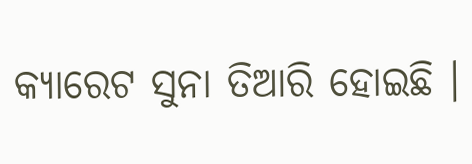କ୍ୟାରେଟ ସୁନା ତିଆରି ହୋଇଛି ।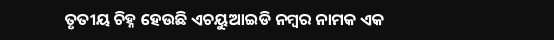ତୃତୀୟ ଚିହ୍ନ ହେଉଛି ଏଚୟୁଆଇଡି ନମ୍ବର ନାମକ ଏକ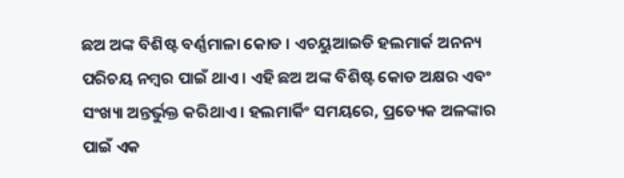ଛଅ ଅଙ୍କ ବିଶିଷ୍ଟ ବର୍ଣ୍ଣମାଳା କୋଡ । ଏଚୟୁଆଇଡି ହଲମାର୍କ ଅନନ୍ୟ ପରିଚୟ ନମ୍ବର ପାଇଁ ଥାଏ । ଏହି ଛଅ ଅଙ୍କ ବିଶିଷ୍ଟ କୋଡ ଅକ୍ଷର ଏବଂ ସଂଖ୍ୟା ଅନ୍ତର୍ଭୁକ୍ତ କରିଥାଏ । ହଲମାର୍କିଂ ସମୟରେ, ପ୍ରତ୍ୟେକ ଅଳଙ୍କାର ପାଇଁ ଏକ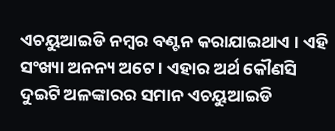ଏଚୟୁଆଇଡି ନମ୍ବର ବଣ୍ଟନ କରାଯାଇଥାଏ । ଏହି ସଂଖ୍ୟା ଅନନ୍ୟ ଅଟେ । ଏହାର ଅର୍ଥ କୌଣସି ଦୁଇଟି ଅଳଙ୍କାରର ସମାନ ଏଚୟୁଆଇଡି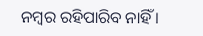ନମ୍ବର ରହିପାରିବ ନାହିଁ ।